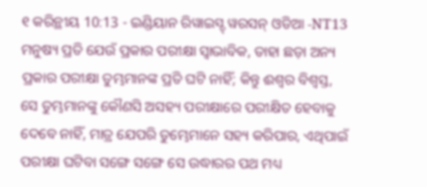୧ କରିନ୍ଥୀୟ 10:13 - ଇଣ୍ଡିୟାନ ରିୱାଇସ୍ଡ୍ ୱରସନ୍ ଓଡିଆ -NT13 ମନୁଷ୍ୟ ପ୍ରତି ଯେଉଁ ପ୍ରକାର ପରୀକ୍ଷା ସ୍ୱାଭାବିକ, ତାହା ଛଡ଼ା ଅନ୍ୟ ପ୍ରକାର ପରୀକ୍ଷା ତୁମ୍ଭମାନଙ୍କ ପ୍ରତି ଘଟି ନାହିଁ; କିନ୍ତୁ ଈଶ୍ବର ବିଶ୍ୱସ୍ତ, ସେ ତୁମ୍ଭମାନଙ୍କୁ କୌଣସି ଅସହ୍ୟ ପରୀକ୍ଷାରେ ପରୀକ୍ଷିତ ହେବାକୁ ଦେବେ ନାହିଁ, ମାତ୍ର ଯେପରି ତୁମ୍ଭେମାନେ ସହ୍ୟ କରିପାର, ଏଥିପାଇଁ ପରୀକ୍ଷା ଘଟିବା ସଙ୍ଗେ ସଙ୍ଗେ ସେ ଉଦ୍ଧାରର ପଥ ମଧ୍ୟ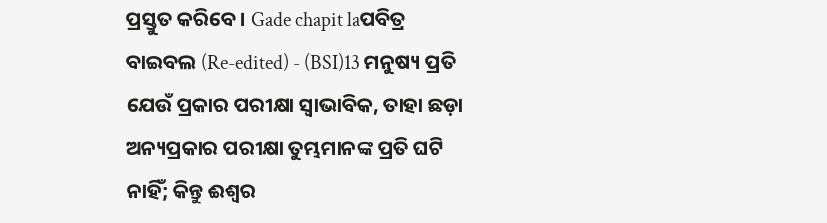ପ୍ରସ୍ତୁତ କରିବେ। Gade chapit laପବିତ୍ର ବାଇବଲ (Re-edited) - (BSI)13 ମନୁଷ୍ୟ ପ୍ରତି ଯେଉଁ ପ୍ରକାର ପରୀକ୍ଷା ସ୍ଵାଭାବିକ, ତାହା ଛଡ଼ା ଅନ୍ୟପ୍ରକାର ପରୀକ୍ଷା ତୁମ୍ଭମାନଙ୍କ ପ୍ରତି ଘଟି ନାହିଁ; କିନ୍ତୁ ଈଶ୍ଵର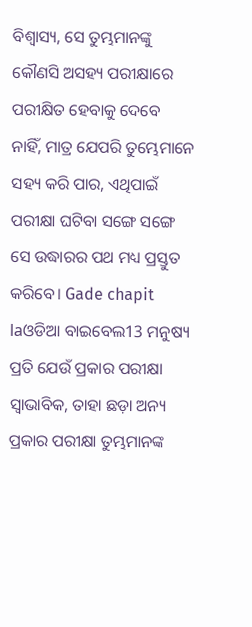ବିଶ୍ଵାସ୍ୟ, ସେ ତୁମ୍ଭମାନଙ୍କୁ କୌଣସି ଅସହ୍ୟ ପରୀକ୍ଷାରେ ପରୀକ୍ଷିତ ହେବାକୁ ଦେବେ ନାହିଁ, ମାତ୍ର ଯେପରି ତୁମ୍ଭେମାନେ ସହ୍ୟ କରି ପାର, ଏଥିପାଇଁ ପରୀକ୍ଷା ଘଟିବା ସଙ୍ଗେ ସଙ୍ଗେ ସେ ଉଦ୍ଧାରର ପଥ ମଧ୍ୟ ପ୍ରସ୍ତୁତ କରିବେ। Gade chapit laଓଡିଆ ବାଇବେଲ13 ମନୁଷ୍ୟ ପ୍ରତି ଯେଉଁ ପ୍ରକାର ପରୀକ୍ଷା ସ୍ୱାଭାବିକ, ତାହା ଛଡ଼ା ଅନ୍ୟ ପ୍ରକାର ପରୀକ୍ଷା ତୁମ୍ଭମାନଙ୍କ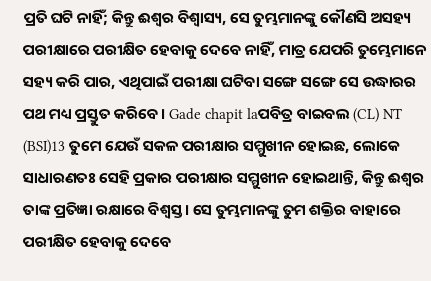ପ୍ରତି ଘଟି ନାହିଁ; କିନ୍ତୁ ଈଶ୍ୱର ବିଶ୍ୱାସ୍ୟ, ସେ ତୁମ୍ଭମାନଙ୍କୁ କୌଣସି ଅସହ୍ୟ ପରୀକ୍ଷାରେ ପରୀକ୍ଷିତ ହେବାକୁ ଦେବେ ନାହିଁ, ମାତ୍ର ଯେପରି ତୁମ୍ଭେମାନେ ସହ୍ୟ କରି ପାର, ଏଥିପାଇଁ ପରୀକ୍ଷା ଘଟିବା ସଙ୍ଗେ ସଙ୍ଗେ ସେ ଉଦ୍ଧାରର ପଥ ମଧ୍ୟ ପ୍ରସ୍ତୁତ କରିବେ । Gade chapit laପବିତ୍ର ବାଇବଲ (CL) NT (BSI)13 ତୁମେ ଯେଉଁ ସକଳ ପରୀକ୍ଷାର ସମ୍ମୁଖୀନ ହୋଇଛ, ଲୋକେ ସାଧାରଣତଃ ସେହି ପ୍ରକାର ପରୀକ୍ଷାର ସମ୍ମୁଖୀନ ହୋଇଥାନ୍ତି, କିନ୍ତୁ ଈଶ୍ୱର ତାଙ୍କ ପ୍ରତିଜ୍ଞା ରକ୍ଷାରେ ବିଶ୍ୱସ୍ତ। ସେ ତୁମ୍ଭମାନଙ୍କୁ ତୁମ ଶକ୍ତିର ବାହାରେ ପରୀକ୍ଷିତ ହେବାକୁ ଦେବେ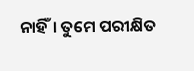ନାହିଁ। ତୁମେ ପରୀକ୍ଷିତ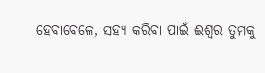ହେବାବେଳେ, ସହ୍ୟ କରିବା ପାଇଁ ଈଶ୍ୱର ତୁମକୁ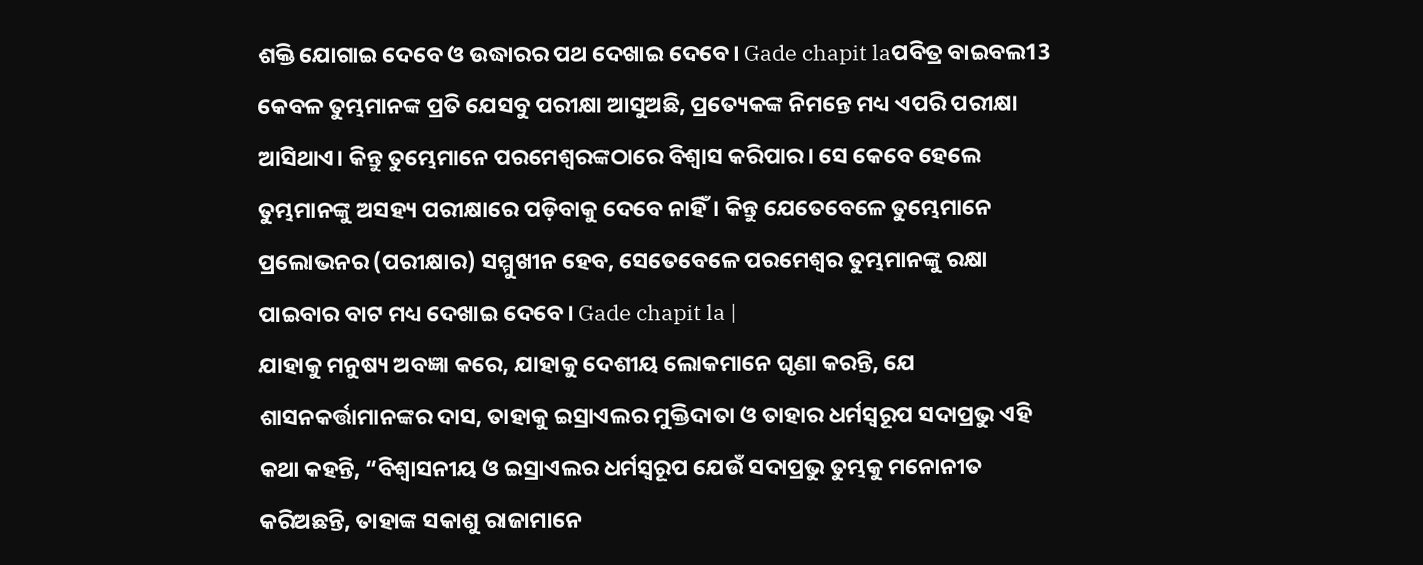ଶକ୍ତି ଯୋଗାଇ ଦେବେ ଓ ଉଦ୍ଧାରର ପଥ ଦେଖାଇ ଦେବେ। Gade chapit laପବିତ୍ର ବାଇବଲ13 କେବଳ ତୁମ୍ଭମାନଙ୍କ ପ୍ରତି ଯେସବୁ ପରୀକ୍ଷା ଆସୁଅଛି, ପ୍ରତ୍ୟେକଙ୍କ ନିମନ୍ତେ ମଧ୍ୟ ଏପରି ପରୀକ୍ଷା ଆସିଥାଏ। କିନ୍ତୁ ତୁମ୍ଭେମାନେ ପରମେଶ୍ୱରଙ୍କଠାରେ ବିଶ୍ୱାସ କରିପାର। ସେ କେବେ ହେଲେ ତୁମ୍ଭମାନଙ୍କୁ ଅସହ୍ୟ ପରୀକ୍ଷାରେ ପଡ଼ିବାକୁ ଦେବେ ନାହିଁ। କିନ୍ତୁ ଯେତେବେଳେ ତୁମ୍ଭେମାନେ ପ୍ରଲୋଭନର (ପରୀକ୍ଷାର) ସମ୍ମୁଖୀନ ହେବ, ସେତେବେଳେ ପରମେଶ୍ୱର ତୁମ୍ଭମାନଙ୍କୁ ରକ୍ଷା ପାଇବାର ବାଟ ମଧ୍ୟ ଦେଖାଇ ଦେବେ। Gade chapit la |
ଯାହାକୁ ମନୁଷ୍ୟ ଅବଜ୍ଞା କରେ, ଯାହାକୁ ଦେଶୀୟ ଲୋକମାନେ ଘୃଣା କରନ୍ତି, ଯେ ଶାସନକର୍ତ୍ତାମାନଙ୍କର ଦାସ, ତାହାକୁ ଇସ୍ରାଏଲର ମୁକ୍ତିଦାତା ଓ ତାହାର ଧର୍ମସ୍ୱରୂପ ସଦାପ୍ରଭୁ ଏହି କଥା କହନ୍ତି, “ବିଶ୍ୱାସନୀୟ ଓ ଇସ୍ରାଏଲର ଧର୍ମସ୍ୱରୂପ ଯେଉଁ ସଦାପ୍ରଭୁ ତୁମ୍ଭକୁ ମନୋନୀତ କରିଅଛନ୍ତି, ତାହାଙ୍କ ସକାଶୁ ରାଜାମାନେ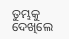ତୁମ୍ଭକୁ ଦେଖିଲେ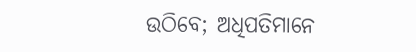ଉଠିବେ; ଅଧିପତିମାନେ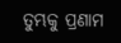ତୁମ୍ଭକୁ ପ୍ରଣାମ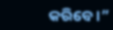କରିବେ।”